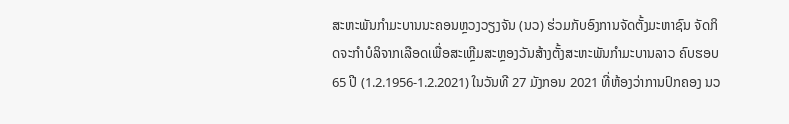ສະຫະພັນກຳມະບານນະຄອນຫຼວງວຽງຈັນ (ນວ) ຮ່ວມກັບອົງການຈັດຕັ້ງມະຫາຊົນ ຈັດກິດຈະກຳບໍລິຈາກເລືອດເພື່ອສະເຫຼີມສະຫຼອງວັນສ້າງຕັ້ງສະຫະພັນກຳມະບານລາວ ຄົບຮອບ 65 ປີ (1.2.1956-1.2.2021) ໃນວັນທີ 27 ມັງກອນ 2021 ທີ່ຫ້ອງວ່າການປົກຄອງ ນວ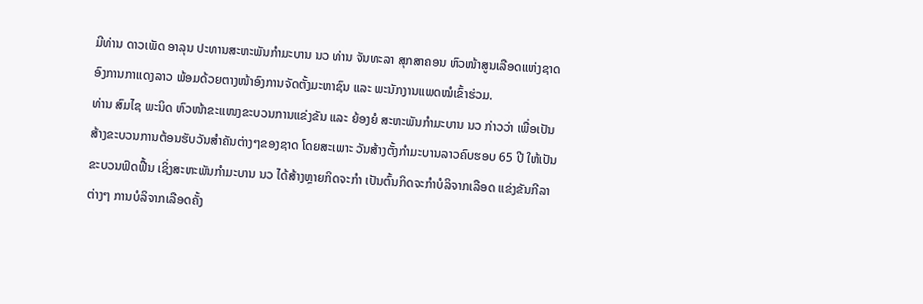ມີທ່ານ ດາວເພັດ ອາລຸນ ປະທານສະຫະພັນກຳມະບານ ນວ ທ່ານ ຈັນທະລາ ສຸກສາຄອນ ຫົວໜ້າສູນເລືອດແຫ່ງຊາດ ອົງການກາແດງລາວ ພ້ອມດ້ວຍຕາງໜ້າອົງການຈັດຕັ້ງມະຫາຊົນ ແລະ ພະນັກງານແພດໝໍເຂົ້າຮ່ວມ.
ທ່ານ ສົມໄຊ ພະນິດ ຫົວໜ້າຂະແໜງຂະບວນການແຂ່ງຂັນ ແລະ ຍ້ອງຍໍ ສະຫະພັນກຳມະບານ ນວ ກ່າວວ່າ ເພື່ອເປັນສ້າງຂະບວນການຕ້ອນຮັບວັນສຳຄັນຕ່າງໆຂອງຊາດ ໂດຍສະເພາະ ວັນສ້າງຕັ້ງກຳມະບານລາວຄົບຮອບ 65 ປີ ໃຫ້ເປັນຂະບວນຟົດຟື້ນ ເຊິ່ງສະຫະພັນກຳມະບານ ນວ ໄດ້ສ້າງຫຼາຍກິດຈະກຳ ເປັນຕົ້ນກິດຈະກຳບໍລິຈາກເລືອດ ແຂ່ງຂັນກີລາຕ່າງໆ ການບໍລິຈາກເລືອດຄັ້ງ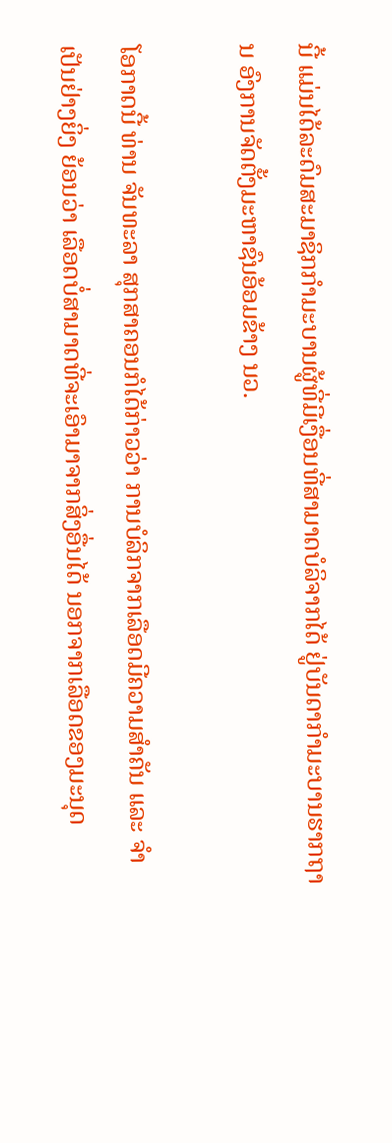ນີ້ ແມ່ນໄດ້ລະດົມສະມາຊິກກຳມະບານຜູ້ທີ່ມີເງື່ອນທີ່ສາມາດບໍລິຈາກໄດ້ ຢູ່ບັນດາກຳມະບານຮາກຖານ ອົງການຈັດຕັ້ງມະຫາຊົນອ້ອມຂ້າງ ນວ.

ໂອກາດນີ້ ທ່ານ ຈັນທະລາ ສຸກສາຄອນກໍໄດ້ກ່າວວ່າ ການບໍລິກຈາກເລືອດມີຄວາມສຳຄັນ ແລະ ຈຳເປັນຢ່າງຍິ່ງ ຍ້ອນວ່າ ເລືອດບໍ່ສາມາດທີ່ຈະເອົາມາຈາກສິ່ງອື່ນໄດ້ ນອກຈາກເລືອດຂອງມະນຸດ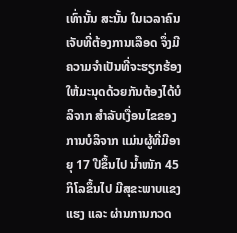ເທົ່ານັ້ນ ສະນັ້ນ ໃນເວລາຄົນເຈັບທີ່ຕ້ອງການເລືອດ ຈຶ່ງມີຄວາມຈຳເປັນທີ່ຈະຮຽກຮ້ອງໃຫ້ມະນຸດດ້ວຍກັນຕ້ອງໄດ້ບໍລິຈາກ ສຳລັບເງື່ອນໄຂຂອງການບໍລິຈາກ ແມ່ນຜູ້ທີ່ມີອາຍຸ 17 ປີຂຶ້ນໄປ ນໍ້າໜັກ 45 ກິໂລຂຶ້ນໄປ ມີສຸຂະພາບແຂງແຮງ ແລະ ຜ່ານການກວດ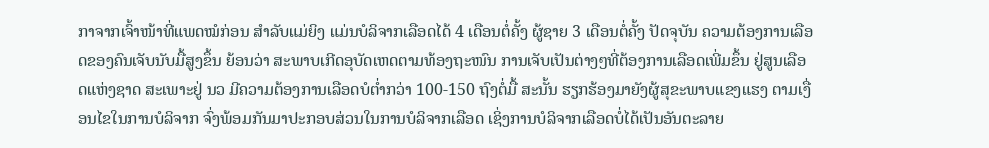ກາຈາກເຈົ້າໜ້າທີ່ແພດໝໍກ່ອນ ສຳລັບແມ່ຍິງ ແມ່ນບໍລິຈາກເລືອດໄດ້ 4 ເດືອນຕໍ່ຄັ້ງ ຜູ້ຊາຍ 3 ເດືອນຕໍ່ຄັ້ງ ປັດຈຸບັນ ຄວາມຕ້ອງການເລືອດຂອງຄົນເຈັບນັບມື້ສູງຂຶ້ນ ຍ້ອນວ່າ ສະພາບເກີດອຸບັດເຫດຕາມທ້ອງຖະໜົນ ການເຈັບເປັນຕ່າງໆທີ່ຕ້ອງການເລືອດເພີ່ມຂຶ້ນ ຢູ່ສູນເລືອດແຫ່ງຊາດ ສະເພາະຢູ່ ນວ ມີຄວາມຕ້ອງການເລືອດບໍຕໍ່າກວ່າ 100-150 ຖົງຕໍ່ມື້ ສະນັ້ນ ຮຽກຮ້ອງມາຍັງຜູ້ສຸຂະພາບແຂງແຮງ ຕາມເງື່ອນໄຂໃນການບໍລິຈາກ ຈົ່ງພ້ອມກັນມາປະກອບສ່ວນໃນການບໍລິຈາກເລືອດ ເຊິ່ງການບໍລິຈາກເລືອດບໍ່ໄດ້ເປັນອັນຕະລາຍ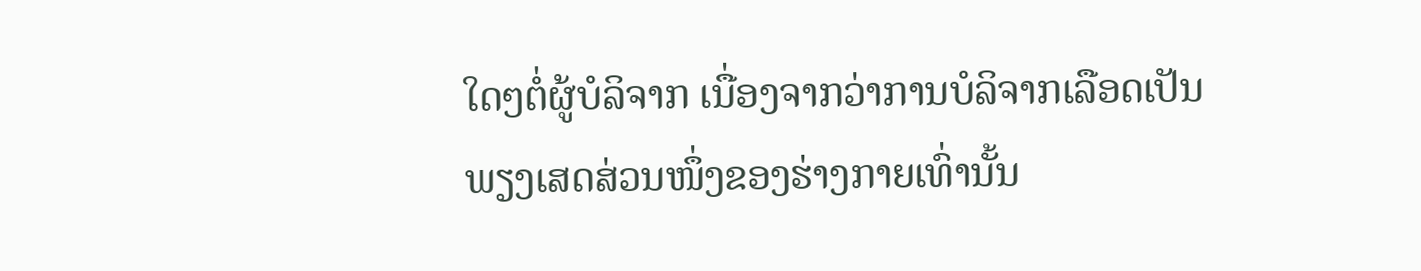ໃດໆຕໍ່ຜູ້ບໍລິຈາກ ເນື່ອງຈາກວ່າການບໍລິຈາກເລືອດເປັນພຽງເສດສ່ວນໜຶ່ງຂອງຮ່າງກາຍເທົ່ານັ້ນ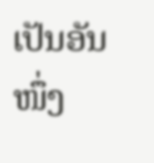ເປັນອັນໜຶ່ງ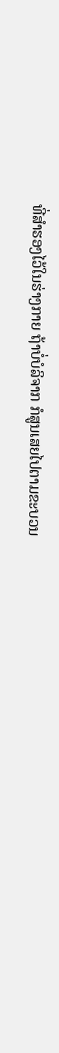ທີ່ສຳຮອງໄວ້ໃນຮ່າງກາຍ ຖ້າບໍ່ບໍລິຈາກ ກໍສູນເສຍໄປຕາມຂະບວນ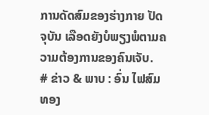ການດັດສົມຂອງຮ່າງກາຍ ປັດຈຸບັນ ເລືອດຍັງບໍພຽງພໍຕາມຄວາມຕ້ອງການຂອງຄົນເຈັບ.
# ຂ່າວ & ພາບ : ອົ່ນ ໄຟສົມທອງ